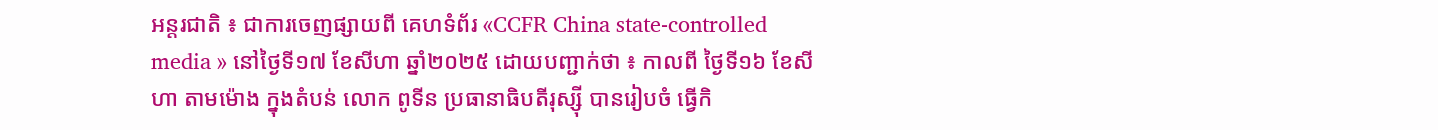អន្តរជាតិ ៖ ជាការចេញផ្សាយពី គេហទំព័រ «CCFR China state-controlled media » នៅថ្ងៃទី១៧ ខែសីហា ឆ្នាំ២០២៥ ដោយបញ្ជាក់ថា ៖ កាលពី ថ្ងៃទី១៦ ខែសីហា តាមម៉ោង ក្នុងតំបន់ លោក ពូទីន ប្រធានាធិបតីរុស្ស៊ី បានរៀបចំ ធ្វើកិ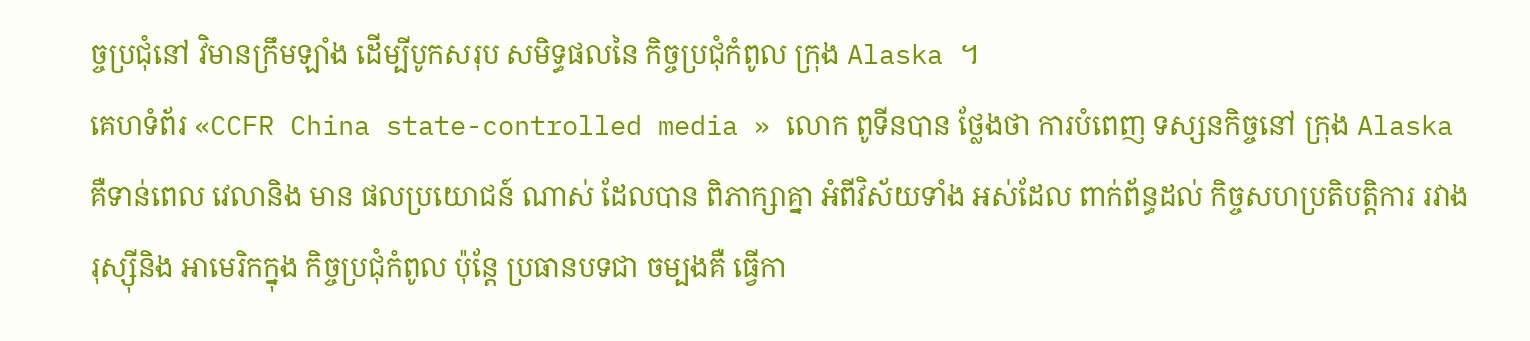ច្ចប្រជុំនៅ វិមានក្រឹមឡាំង ដើម្បីបូកសរុប សមិទ្ធផលនៃ កិច្ចប្រជុំកំពូល ក្រុង Alaska ។
គេហទំព័រ «CCFR China state-controlled media » លោក ពូទីនបាន ថ្លែងថា ការបំពេញ ទស្សនកិច្ចនៅ ក្រុង Alaska គឺទាន់ពេល វេលានិង មាន ផលប្រយោជន៍ ណាស់ ដែលបាន ពិភាក្សាគ្នា អំពីវិស័យទាំង អស់ដែល ពាក់ព័ន្ធដល់ កិច្ចសហប្រតិបត្តិការ រវាងរុស្ស៊ីនិង អាមេរិកក្នុង កិច្ចប្រជុំកំពូល ប៉ុន្តែ ប្រធានបទជា ចម្បងគឺ ធ្វើកា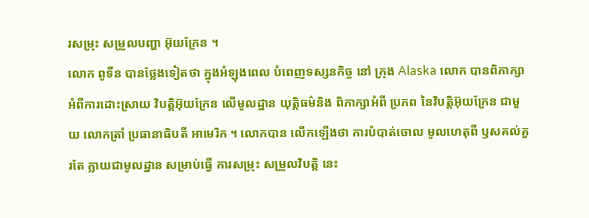រសម្រុះ សម្រួលបញ្ហា អ៊ុយក្រែន ។
លោក ពូទីន បានថ្លែងទៀតថា ក្នុងអំឡុងពេល បំពេញទស្សនកិច្ច នៅ ក្រុង Alaska លោក បានពិភាក្សា អំពីការដោះស្រាយ វិបត្តិអ៊ុយក្រែន លើមូលដ្ឋាន យុត្តិធម៌និង ពិភាក្សាអំពី ប្រភព នៃវិបត្តិអ៊ុយក្រែន ជាមួយ លោកត្រាំ ប្រធានាធិបតី អាមេរិក ។ លោកបាន លើកឡើងថា ការបំបាត់ចោល មូលហេតុពី ឫសគល់គួរតែ ក្លាយជាមូលដ្ឋាន សម្រាប់ធ្វើ ការសម្រុះ សម្រួលវិបត្តិ នេះ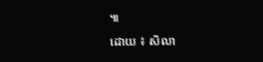៕
ដោយ ៖ សិលា